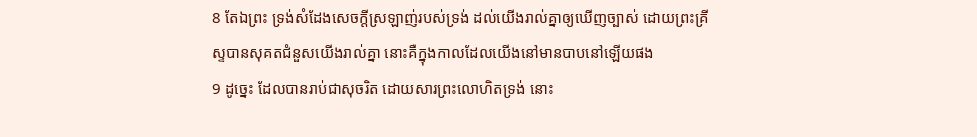8 តែឯព្រះ ទ្រង់សំដែងសេចក្តីស្រឡាញ់របស់ទ្រង់ ដល់យើងរាល់គ្នាឲ្យឃើញច្បាស់ ដោយព្រះគ្រីស្ទបានសុគតជំនួសយើងរាល់គ្នា នោះគឺក្នុងកាលដែលយើងនៅមានបាបនៅឡើយផង
9 ដូច្នេះ ដែលបានរាប់ជាសុចរិត ដោយសារព្រះលោហិតទ្រង់ នោះ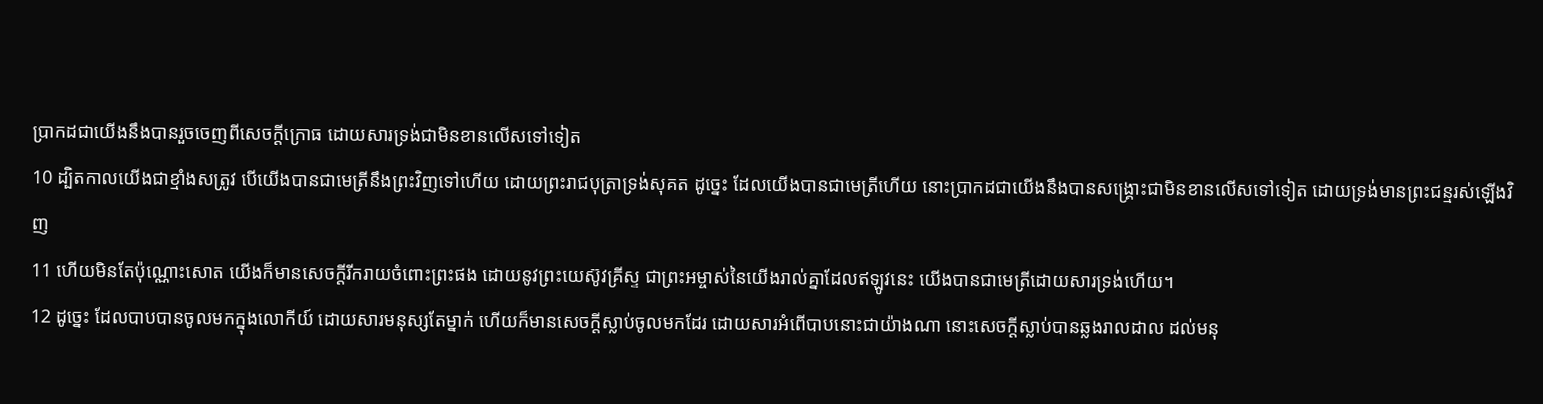ប្រាកដជាយើងនឹងបានរួចចេញពីសេចក្តីក្រោធ ដោយសារទ្រង់ជាមិនខានលើសទៅទៀត
10 ដ្បិតកាលយើងជាខ្មាំងសត្រូវ បើយើងបានជាមេត្រីនឹងព្រះវិញទៅហើយ ដោយព្រះរាជបុត្រាទ្រង់សុគត ដូច្នេះ ដែលយើងបានជាមេត្រីហើយ នោះប្រាកដជាយើងនឹងបានសង្គ្រោះជាមិនខានលើសទៅទៀត ដោយទ្រង់មានព្រះជន្មរស់ឡើងវិញ
11 ហើយមិនតែប៉ុណ្ណោះសោត យើងក៏មានសេចក្តីរីករាយចំពោះព្រះផង ដោយនូវព្រះយេស៊ូវគ្រីស្ទ ជាព្រះអម្ចាស់នៃយើងរាល់គ្នាដែលឥឡូវនេះ យើងបានជាមេត្រីដោយសារទ្រង់ហើយ។
12 ដូច្នេះ ដែលបាបបានចូលមកក្នុងលោកីយ៍ ដោយសារមនុស្សតែម្នាក់ ហើយក៏មានសេចក្តីស្លាប់ចូលមកដែរ ដោយសារអំពើបាបនោះជាយ៉ាងណា នោះសេចក្តីស្លាប់បានឆ្លងរាលដាល ដល់មនុ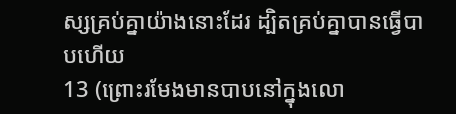ស្សគ្រប់គ្នាយ៉ាងនោះដែរ ដ្បិតគ្រប់គ្នាបានធ្វើបាបហើយ
13 (ព្រោះរមែងមានបាបនៅក្នុងលោ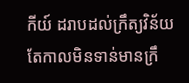កីយ៍ ដរាបដល់ក្រឹត្យវិន័យ តែកាលមិនទាន់មានក្រឹ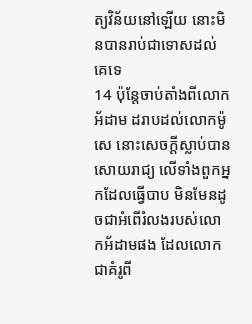ត្យវិន័យនៅឡើយ នោះមិនបានរាប់ជាទោសដល់គេទេ
14 ប៉ុន្តែចាប់តាំងពីលោកអ័ដាម ដរាបដល់លោកម៉ូសេ នោះសេចក្តីស្លាប់បានសោយរាជ្យ លើទាំងពួកអ្នកដែលធ្វើបាប មិនមែនដូចជាអំពើរំលងរបស់លោកអ័ដាមផង ដែលលោកជាគំរូពី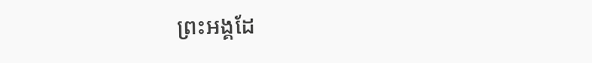ព្រះអង្គដែ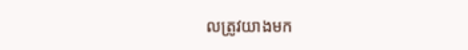លត្រូវយាងមក